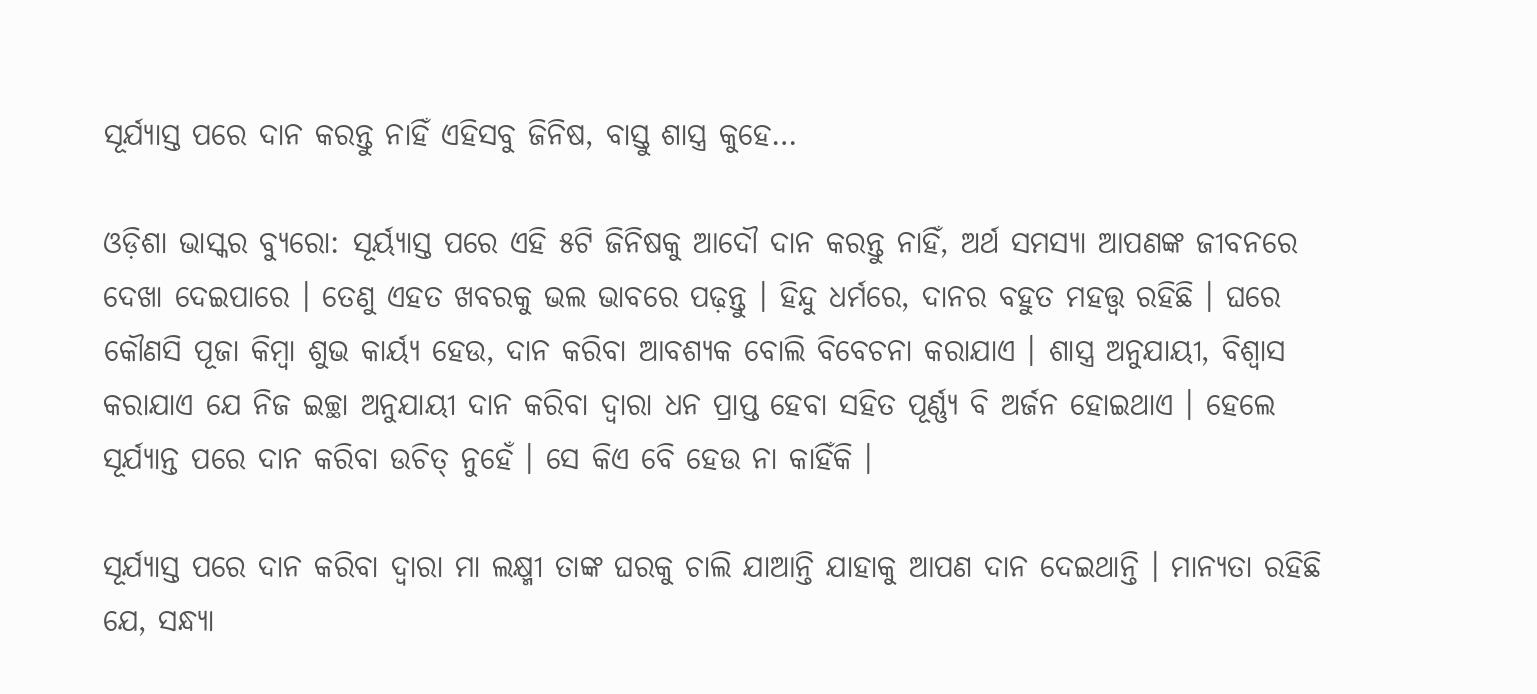ସୂର୍ଯ୍ୟାସ୍ତ ପରେ ଦାନ କରନ୍ତୁ ନାହିଁ ଏହିସବୁ ଜିନିଷ, ବାସ୍ତୁ ଶାସ୍ତ୍ର କୁହେ…

ଓଡ଼ିଶା ଭାସ୍କର ବ୍ୟୁରୋ: ସୂର୍ୟ୍ୟାସ୍ତ ପରେ ଏହି ୫ଟି ଜିନିଷକୁ ଆଦୌ ଦାନ କରନ୍ତୁ ନାହିଁ, ଅର୍ଥ ସମସ୍ୟା ଆପଣଙ୍କ ଜୀବନରେ ଦେଖା ଦେଇପାରେ । ତେଣୁ ଏହତ ଖବରକୁ ଭଲ ଭାବରେ ପଢ଼ନ୍ତୁ । ହିନ୍ଦୁ ଧର୍ମରେ, ଦାନର ବହୁତ ମହତ୍ତ୍ୱ ରହିଛି । ଘରେ କୌଣସି ପୂଜା କିମ୍ବା ଶୁଭ କାର୍ୟ୍ୟ ହେଉ, ଦାନ କରିବା ଆବଶ୍ୟକ ବୋଲି ବିବେଚନା କରାଯାଏ । ଶାସ୍ତ୍ର ଅନୁଯାୟୀ, ବିଶ୍ୱାସ କରାଯାଏ ଯେ ନିଜ ଇଚ୍ଛା ଅନୁଯାୟୀ ଦାନ କରିବା ଦ୍ୱାରା ଧନ ପ୍ରାପ୍ତ ହେବା ସହିତ ପୂର୍ଣ୍ଣ୍ୟ ବି ଅର୍ଜନ ହୋଇଥାଏ । ହେଲେ ସୂର୍ଯ୍ୟାନ୍ତ ପରେ ଦାନ କରିବା ଉଚିତ୍ ନୁହେଁ । ସେ କିଏ ବେି ହେଉ ନା କାହିଁକି ।

ସୂର୍ଯ୍ୟାସ୍ତ ପରେ ଦାନ କରିବା ଦ୍ୱାରା ମା ଲକ୍ଷ୍ମୀ ତାଙ୍କ ଘରକୁ ଚାଲି ଯାଆନ୍ତି ଯାହାକୁ ଆପଣ ଦାନ ଦେଇଥାନ୍ତି । ମାନ୍ୟତା ରହିଛି ଯେ, ସନ୍ଧ୍ୟା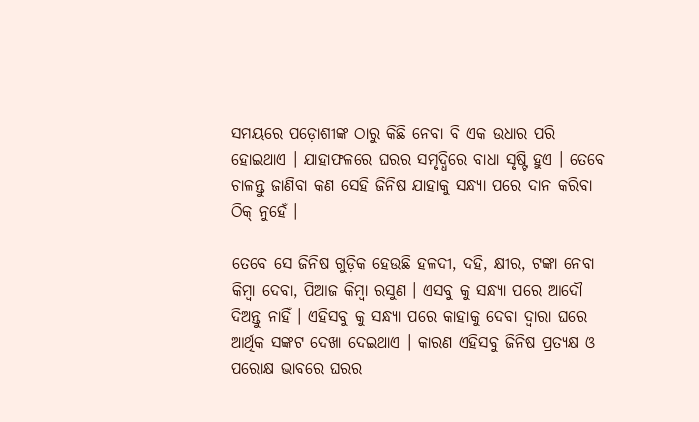ସମୟରେ ପଡ଼ୋଶୀଙ୍କ ଠାରୁ କିଛି ନେବା ବି ଏକ ଉଧାର ପରି ହୋଇଥାଏ । ଯାହାଫଳରେ ଘରର ସମୃଦ୍ଧିରେ ବାଧା ସୃଷ୍ଟି ହୁଏ । ତେବେ ଚାଳନ୍ତୁ ଜାଣିବା କଣ ସେହି ଜିନିଷ ଯାହାକୁ ସନ୍ଧ୍ୟା ପରେ ଦାନ କରିବା ଠିକ୍ ନୁହେଁ ।

ତେବେ ସେ ଜିନିଷ ଗୁଡ଼ିକ ହେଉଛି ହଳଦୀ, ଦହି, କ୍ଷୀର, ଟଙ୍କା ନେବା କିମ୍ବା ଦେବା, ପିଆଜ କିମ୍ବା ରସୁଣ । ଏସବୁ କୁ ସନ୍ଧ୍ୟା ପରେ ଆଦୌ ଦିଅନ୍ତୁ ନାହିଁ । ଏହିସବୁ କୁ ସନ୍ଧ୍ୟା ପରେ କାହାକୁ ଦେବା ଦ୍ୱାରା ଘରେ ଆର୍ଥିକ ସଙ୍କଟ ଦେଖା ଦେଇଥାଏ । କାରଣ ଏହିସବୁ ଜିନିଷ ପ୍ରତ୍ୟକ୍ଷ ଓ ପରୋକ୍ଷ ଭାବରେ ଘରର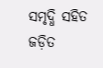ସମୃଦ୍ଧି ସହିତ ଜଡ଼ିତ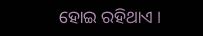ହୋଇ ରହିଥାଏ ।